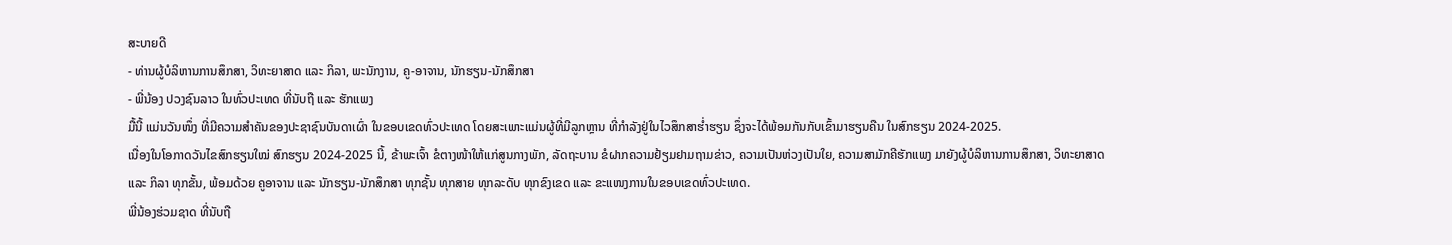ສະບາຍດີ
- ທ່ານຜູ້ບໍລິຫານການສຶກສາ, ວິທະຍາສາດ ແລະ ກິລາ, ພະນັກງານ, ຄູ-ອາຈານ, ນັກຮຽນ-ນັກສຶກສາ
- ພີ່ນ້ອງ ປວງຊົນລາວ ໃນທົ່ວປະເທດ ທີ່ນັບຖື ແລະ ຮັກແພງ
ມື້ນີ້ ແມ່ນວັນໜຶ່ງ ທີ່ມີຄວາມສໍາຄັນຂອງປະຊາຊົນບັນດາເຜົ່າ ໃນຂອບເຂດທົ່ວປະເທດ ໂດຍສະເພາະແມ່ນຜູ້ທີ່ມີລູກຫຼານ ທີ່ກຳລັງຢູ່ໃນໄວສຶກສາຮໍ່າຮຽນ ຊຶ່ງຈະໄດ້ພ້ອມກັນກັບເຂົ້າມາຮຽນຄືນ ໃນສົກຮຽນ 2024-2025.
ເນື່ອງໃນໂອກາດວັນໄຂສົກຮຽນໃໝ່ ສົກຮຽນ 2024-2025 ນີ້, ຂ້າພະເຈົ້າ ຂໍຕາງໜ້າໃຫ້ແກ່ສູນກາງພັກ, ລັດຖະບານ ຂໍຝາກຄວາມຢ້ຽມຢາມຖາມຂ່າວ, ຄວາມເປັນຫ່ວງເປັນໃຍ, ຄວາມສາມັກຄີຮັກແພງ ມາຍັງຜູ້ບໍລິຫານການສຶກສາ, ວິທະຍາສາດ ແລະ ກິລາ ທຸກຂັ້ນ, ພ້ອມດ້ວຍ ຄູອາຈານ ແລະ ນັກຮຽນ-ນັກສຶກສາ ທຸກຊັ້ນ ທຸກສາຍ ທຸກລະດັບ ທຸກຂົງເຂດ ແລະ ຂະແໜງການໃນຂອບເຂດທົ່ວປະເທດ.
ພີ່ນ້ອງຮ່ວມຊາດ ທີ່ນັບຖື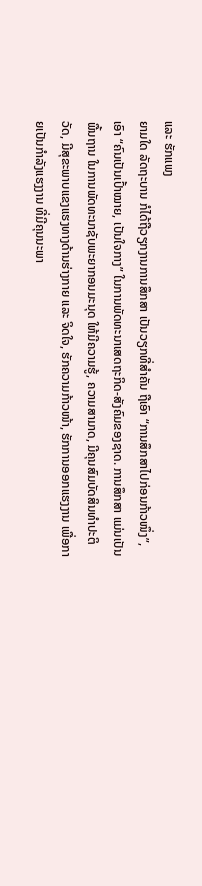ແລະ ຮັກແພງ
ຍາມໃດ ລັດຖະບານ ກໍໄດ້ຖືວຽກງານການສຶກສາ ເປັນວຽກທີ່ສຳຄັນ ຖືເອົາ “ການສຶກສາໄປກ່ອນກ້າວໜຶ່ງ”, ເອົາ “ຄົນເປັນເປົ້າໝາຍ, ເປັນໃຈກາງ” ໃນການພັດທະນາເສດຖະກິດ-ສັງຄົມຂອງຊາດ. ການສຶກສາ ແມ່ນເປັນພື້ນຖານ ໃນການພັດທະນາຊັບພະຍາກອນມະນຸດ ໃຫ້ມີຄວາມຮູ້, ຄວາມສາມາດ, ມີຄຸນສົມບັດສິນທໍາປະຕິວັດ, ມີສຸຂະພາບແຂງແຮງທາງດ້ານຮ່າງກາຍ ແລະ ຈິດໃຈ, ຮັກຄວາມກ້າວໜ້າ, ຮັກການອອກແຮງງານ ເພື່ອກາຍເປັນກໍາລັງແຮງງານ ທີ່ມີຄຸນນະພາ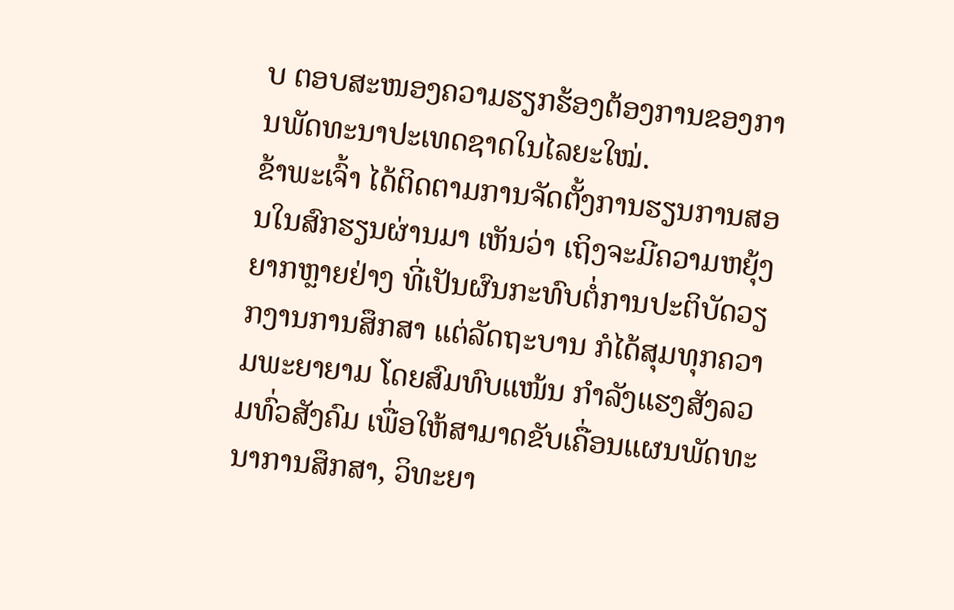ບ ຕອບສະໜອງຄວາມຮຽກຮ້ອງຕ້ອງການຂອງການພັດທະນາປະເທດຊາດໃນໄລຍະໃໝ່.
ຂ້າພະເຈົ້າ ໄດ້ຕິດຕາມການຈັດຕັ້ງການຮຽນການສອນໃນສົກຮຽນຜ່ານມາ ເຫັນວ່າ ເຖິງຈະມີຄວາມຫຍຸ້ງຍາກຫຼາຍຢ່າງ ທີ່ເປັນຜົນກະທົບຕໍ່ການປະຕິບັດວຽກງານການສຶກສາ ແຕ່ລັດຖະບານ ກໍໄດ້ສຸມທຸກຄວາມພະຍາຍາມ ໂດຍສົມທົບແໜ້ນ ກຳລັງແຮງສັງລວມທົ່ວສັງຄົມ ເພື່ອໃຫ້ສາມາດຂັບເຄື່ອນແຜນພັດທະນາການສຶກສາ, ວິທະຍາ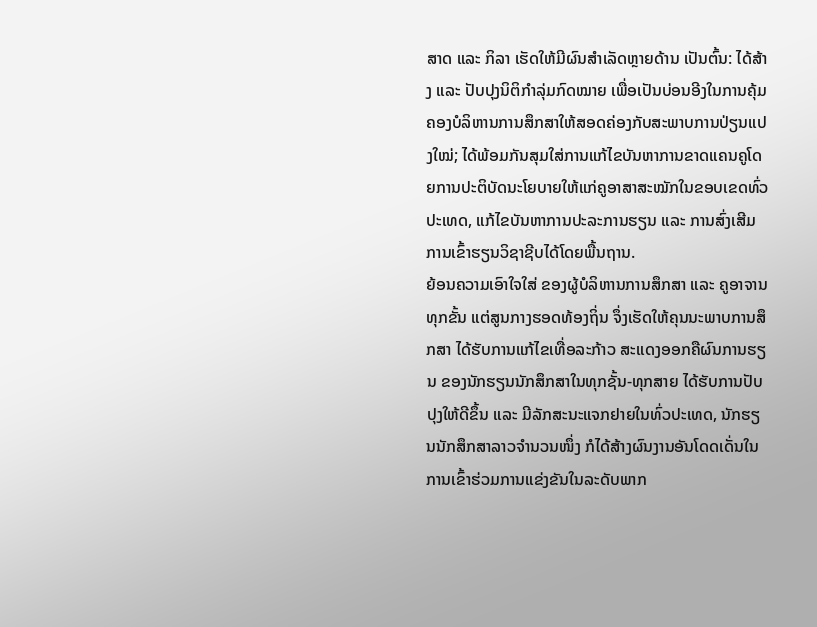ສາດ ແລະ ກິລາ ເຮັດໃຫ້ມີຜົນສໍາເລັດຫຼາຍດ້ານ ເປັນຕົ້ນ: ໄດ້ສ້າງ ແລະ ປັບປຸງນິຕິກໍາລຸ່ມກົດໝາຍ ເພື່ອເປັນບ່ອນອີງໃນການຄຸ້ມຄອງບໍລິຫານການສຶກສາໃຫ້ສອດຄ່ອງກັບສະພາບການປ່ຽນແປງໃໝ່; ໄດ້ພ້ອມກັນສຸມໃສ່ການແກ້ໄຂບັນຫາການຂາດແຄນຄູໂດຍການປະຕິບັດນະໂຍບາຍໃຫ້ແກ່ຄູອາສາສະໝັກໃນຂອບເຂດທົ່ວປະເທດ, ແກ້ໄຂບັນຫາການປະລະການຮຽນ ແລະ ການສົ່ງເສີມການເຂົ້າຮຽນວິຊາຊີບໄດ້ໂດຍພື້ນຖານ.
ຍ້ອນຄວາມເອົາໃຈໃສ່ ຂອງຜູ້ບໍລິຫານການສຶກສາ ແລະ ຄູອາຈານ ທຸກຂັ້ນ ແຕ່ສູນກາງຮອດທ້ອງຖິ່ນ ຈຶ່ງເຮັດໃຫ້ຄຸນນະພາບການສຶກສາ ໄດ້ຮັບການແກ້ໄຂເທື່ອລະກ້າວ ສະແດງອອກຄືຜົນການຮຽນ ຂອງນັກຮຽນນັກສຶກສາໃນທຸກຊັ້ນ-ທຸກສາຍ ໄດ້ຮັບການປັບປຸງໃຫ້ດີຂຶ້ນ ແລະ ມີລັກສະນະແຈກຢາຍໃນທົ່ວປະເທດ, ນັກຮຽນນັກສຶກສາລາວຈໍານວນໜຶ່ງ ກໍໄດ້ສ້າງຜົນງານອັນໂດດເດັ່ນໃນການເຂົ້າຮ່ວມການແຂ່ງຂັນໃນລະດັບພາກ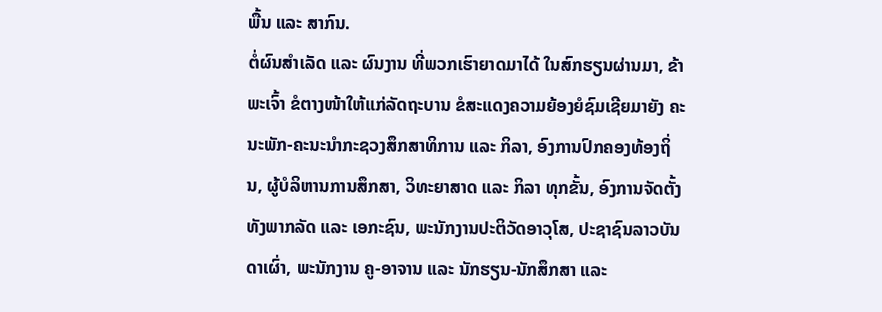ພື້ນ ແລະ ສາກົນ.
ຕໍ່ຜົນສຳເລັດ ແລະ ຜົນງານ ທີ່ພວກເຮົາຍາດມາໄດ້ ໃນສົກຮຽນຜ່ານມາ, ຂ້າພະເຈົ້າ ຂໍຕາງໜ້າໃຫ້ແກ່ລັດຖະບານ ຂໍສະແດງຄວາມຍ້ອງຍໍຊົມເຊີຍມາຍັງ ຄະນະພັກ-ຄະນະນໍາກະຊວງສຶກສາທິການ ແລະ ກິລາ, ອົງການປົກຄອງທ້ອງຖິ່ນ, ຜູ້ບໍລິຫານການສຶກສາ, ວິທະຍາສາດ ແລະ ກິລາ ທຸກຂັ້ນ, ອົງການຈັດຕັ້ງ ທັງພາກລັດ ແລະ ເອກະຊົນ, ພະນັກງານປະຕິວັດອາວຸໂສ, ປະຊາຊົນລາວບັນດາເຜົ່າ, ພະນັກງານ ຄູ-ອາຈານ ແລະ ນັກຮຽນ-ນັກສຶກສາ ແລະ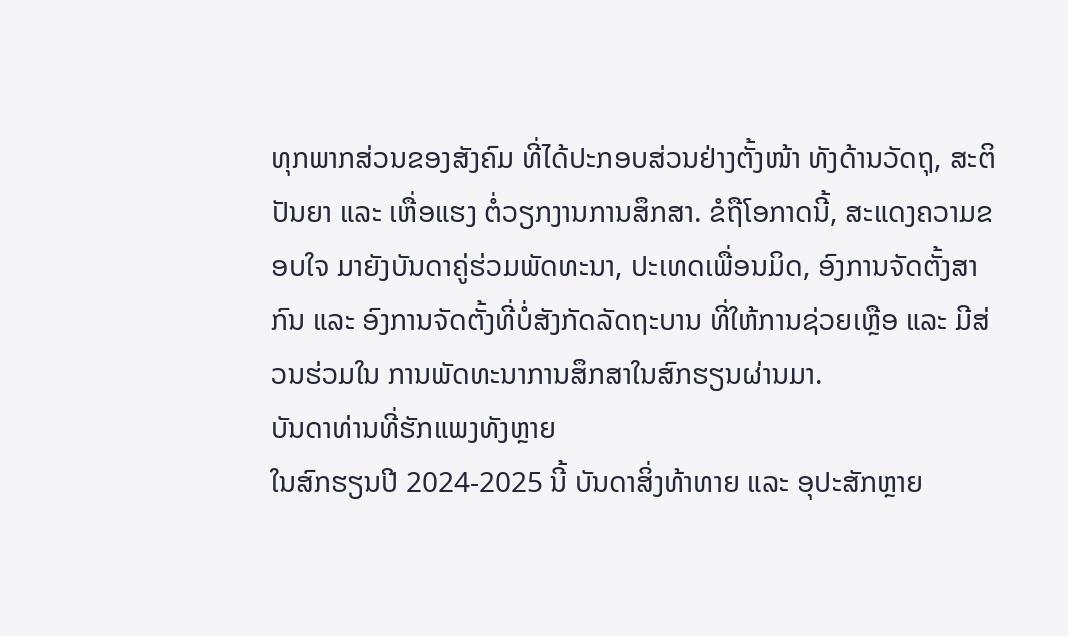ທຸກພາກສ່ວນຂອງສັງຄົມ ທີ່ໄດ້ປະກອບສ່ວນຢ່າງຕັ້ງໜ້າ ທັງດ້ານວັດຖຸ, ສະຕິປັນຍາ ແລະ ເຫື່ອແຮງ ຕໍ່ວຽກງານການສຶກສາ. ຂໍຖືໂອກາດນີ້, ສະແດງຄວາມຂອບໃຈ ມາຍັງບັນດາຄູ່ຮ່ວມພັດທະນາ, ປະເທດເພື່ອນມິດ, ອົງການຈັດຕັ້ງສາກົນ ແລະ ອົງການຈັດຕັ້ງທີ່ບໍ່ສັງກັດລັດຖະບານ ທີ່ໃຫ້ການຊ່ວຍເຫຼືອ ແລະ ມີສ່ວນຮ່ວມໃນ ການພັດທະນາການສຶກສາໃນສົກຮຽນຜ່ານມາ.
ບັນດາທ່ານທີ່ຮັກແພງທັງຫຼາຍ
ໃນສົກຮຽນປີ 2024-2025 ນີ້ ບັນດາສິ່ງທ້າທາຍ ແລະ ອຸປະສັກຫຼາຍ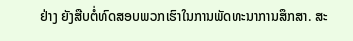ຢ່າງ ຍັງສືບຕໍ່ທົດສອບພວກເຮົາໃນການພັດທະນາການສຶກສາ. ສະ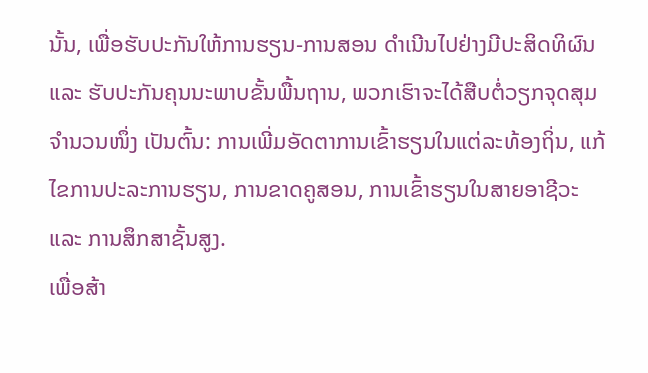ນັ້ນ, ເພື່ອຮັບປະກັນໃຫ້ການຮຽນ-ການສອນ ດຳເນີນໄປຢ່າງມີປະສິດທິຜົນ ແລະ ຮັບປະກັນຄຸນນະພາບຂັ້ນພື້ນຖານ, ພວກເຮົາຈະໄດ້ສືບຕໍ່ວຽກຈຸດສຸມຈຳນວນໜຶ່ງ ເປັນຕົ້ນ: ການເພີ່ມອັດຕາການເຂົ້າຮຽນໃນແຕ່ລະທ້ອງຖິ່ນ, ແກ້ໄຂການປະລະການຮຽນ, ການຂາດຄູສອນ, ການເຂົ້າຮຽນໃນສາຍອາຊີວະ ແລະ ການສຶກສາຊັ້ນສູງ.
ເພື່ອສ້າ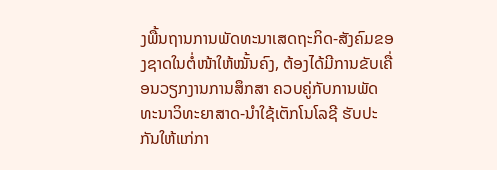ງພື້ນຖານການພັດທະນາເສດຖະກິດ-ສັງຄົມຂອງຊາດໃນຕໍ່ໜ້າໃຫ້ໝັ້ນຄົງ, ຕ້ອງໄດ້ມີການຂັບເຄື່ອນວຽກງານການສຶກສາ ຄວບຄູ່ກັບການພັດທະນາວິທະຍາສາດ-ນໍາໃຊ້ເຕັກໂນໂລຊີ ຮັບປະກັນໃຫ້ແກ່ກາ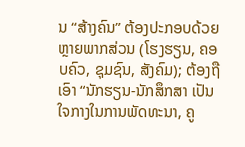ນ “ສ້າງຄົນ” ຕ້ອງປະກອບດ້ວຍຫຼາຍພາກສ່ວນ (ໂຮງຮຽນ, ຄອບຄົວ, ຊຸມຊົນ, ສັງຄົມ); ຕ້ອງຖືເອົາ “ນັກຮຽນ-ນັກສຶກສາ ເປັນໃຈກາງໃນການພັດທະນາ, ຄູ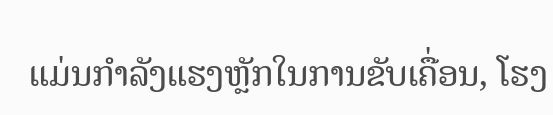ແມ່ນກໍາລັງແຮງຫຼັກໃນການຂັບເຄື່ອນ, ໂຮງ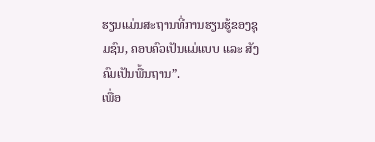ຮຽນແມ່ນສະຖານທີ່ການຮຽນຮູ້ຂອງຊຸມຊົນ, ຄອບຄົວເປັນແມ່ແບບ ແລະ ສັງຄົມເປັນພື້ນຖານ”.
ເພື່ອ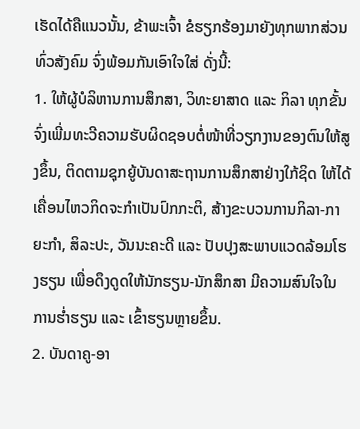ເຮັດໄດ້ຄືແນວນັ້ນ, ຂ້າພະເຈົ້າ ຂໍຮຽກຮ້ອງມາຍັງທຸກພາກສ່ວນທົ່ວສັງຄົມ ຈົ່ງພ້ອມກັນເອົາໃຈໃສ່ ດັ່ງນີ້:
1. ໃຫ້ຜູ້ບໍລິຫານການສຶກສາ, ວິທະຍາສາດ ແລະ ກິລາ ທຸກຂັ້ນ ຈົ່ງເພີ່ມທະວີຄວາມຮັບຜິດຊອບຕໍ່ໜ້າທີ່ວຽກງານຂອງຕົນໃຫ້ສູງຂຶ້ນ, ຕິດຕາມຊຸກຍູ້ບັນດາສະຖານການສຶກສາຢ່າງໃກ້ຊິດ ໃຫ້ໄດ້ເຄື່ອນໄຫວກິດຈະກຳເປັນປົກກະຕິ, ສ້າງຂະບວນການກິລາ-ກາຍະກໍາ, ສິລະປະ, ວັນນະຄະດີ ແລະ ປັບປຸງສະພາບແວດລ້ອມໂຮງຮຽນ ເພື່ອດຶງດູດໃຫ້ນັກຮຽນ-ນັກສຶກສາ ມີຄວາມສົນໃຈໃນການຮໍ່າຮຽນ ແລະ ເຂົ້າຮຽນຫຼາຍຂຶ້ນ.
2. ບັນດາຄູ-ອາ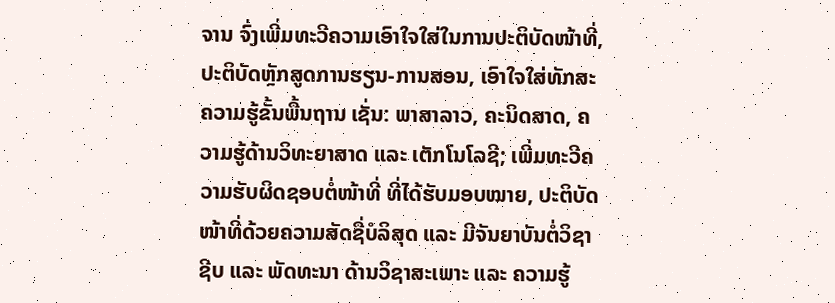ຈານ ຈົ່ງເພີ່ມທະວີຄວາມເອົາໃຈໃສ່ໃນການປະຕິບັດໜ້າທີ່, ປະຕິບັດຫຼັກສູດການຮຽນ-ການສອນ, ເອົາໃຈໃສ່ທັກສະຄວາມຮູ້ຂັ້ນພື້ນຖານ ເຊັ່ນ: ພາສາລາວ, ຄະນິດສາດ, ຄວາມຮູ້ດ້ານວິທະຍາສາດ ແລະ ເຕັກໂນໂລຊີ; ເພີ່ມທະວີຄວາມຮັບຜິດຊອບຕໍ່ໜ້າທີ່ ທີ່ໄດ້ຮັບມອບໝາຍ, ປະຕິບັດໜ້າທີ່ດ້ວຍຄວາມສັດຊື່ບໍລິສຸດ ແລະ ມີຈັນຍາບັນຕໍ່ວິຊາຊີບ ແລະ ພັດທະນາ ດ້ານວິຊາສະເພາະ ແລະ ຄວາມຮູ້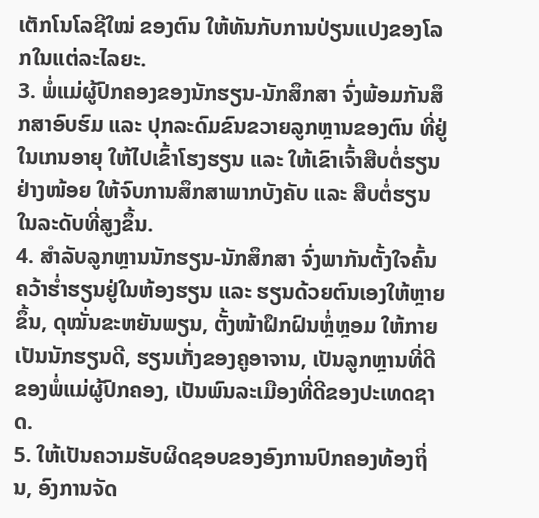ເຕັກໂນໂລຊີໃໝ່ ຂອງຕົນ ໃຫ້ທັນກັບການປ່ຽນແປງຂອງໂລກໃນແຕ່ລະໄລຍະ.
3. ພໍ່ແມ່ຜູ້ປົກຄອງຂອງນັກຮຽນ-ນັກສຶກສາ ຈົ່ງພ້ອມກັນສຶກສາອົບຮົມ ແລະ ປຸກລະດົມຂົນຂວາຍລູກຫຼານຂອງຕົນ ທີ່ຢູ່ໃນເກນອາຍຸ ໃຫ້ໄປເຂົ້າໂຮງຮຽນ ແລະ ໃຫ້ເຂົາເຈົ້າສືບຕໍ່ຮຽນຢ່າງໜ້ອຍ ໃຫ້ຈົບການສຶກສາພາກບັງຄັບ ແລະ ສືບຕໍ່ຮຽນໃນລະດັບທີ່ສູງຂຶ້ນ.
4. ສຳລັບລູກຫຼານນັກຮຽນ-ນັກສຶກສາ ຈົ່ງພາກັນຕັ້ງໃຈຄົ້ນຄວ້າຮ່ຳຮຽນຢູ່ໃນຫ້ອງຮຽນ ແລະ ຮຽນດ້ວຍຕົນເອງໃຫ້ຫຼາຍຂຶ້ນ, ດຸໝັ່ນຂະຫຍັນພຽນ, ຕັ້ງໜ້າຝຶກຝົນຫຼໍ່ຫຼອມ ໃຫ້ກາຍເປັນນັກຮຽນດີ, ຮຽນເກັ່ງຂອງຄູອາຈານ, ເປັນລູກຫຼານທີ່ດີຂອງພໍ່ແມ່ຜູ້ປົກຄອງ, ເປັນພົນລະເມືອງທີ່ດີຂອງປະເທດຊາດ.
5. ໃຫ້ເປັນຄວາມຮັບຜິດຊອບຂອງອົງການປົກຄອງທ້ອງຖິ່ນ, ອົງການຈັດ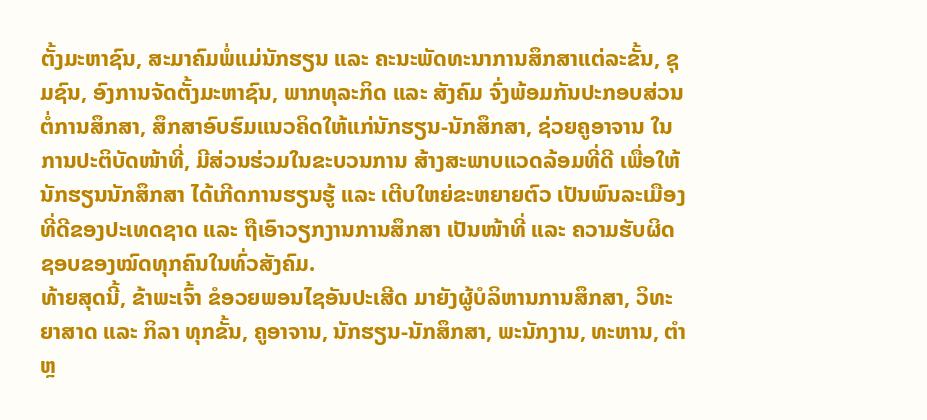ຕັ້ງມະຫາຊົນ, ສະມາຄົມພໍ່ແມ່ນັກຮຽນ ແລະ ຄະນະພັດທະນາການສຶກສາແຕ່ລະຂັ້ນ, ຊຸມຊົນ, ອົງການຈັດຕັ້ງມະຫາຊົນ, ພາກທຸລະກິດ ແລະ ສັງຄົມ ຈົ່ງພ້ອມກັນປະກອບສ່ວນຕໍ່ການສຶກສາ, ສຶກສາອົບຮົມແນວຄິດໃຫ້ແກ່ນັກຮຽນ-ນັກສຶກສາ, ຊ່ວຍຄູອາຈານ ໃນການປະຕິບັດໜ້າທີ່, ມີສ່ວນຮ່ວມໃນຂະບວນການ ສ້າງສະພາບແວດລ້ອມທີ່ດີ ເພື່ອໃຫ້ນັກຮຽນນັກສຶກສາ ໄດ້ເກີດການຮຽນຮູ້ ແລະ ເຕີບໃຫຍ່ຂະຫຍາຍຕົວ ເປັນພົນລະເມືອງທີ່ດີຂອງປະເທດຊາດ ແລະ ຖືເອົາວຽກງານການສຶກສາ ເປັນໜ້າທີ່ ແລະ ຄວາມຮັບຜິດຊອບຂອງໝົດທຸກຄົນໃນທົ່ວສັງຄົມ.
ທ້າຍສຸດນີ້, ຂ້າພະເຈົ້າ ຂໍອວຍພອນໄຊອັນປະເສີດ ມາຍັງຜູ້ບໍລິຫານການສຶກສາ, ວິທະຍາສາດ ແລະ ກິລາ ທຸກຂັ້ນ, ຄູອາຈານ, ນັກຮຽນ-ນັກສຶກສາ, ພະນັກງານ, ທະຫານ, ຕຳຫຼ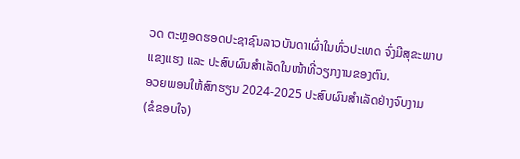ວດ ຕະຫຼອດຮອດປະຊາຊົນລາວບັນດາເຜົ່າໃນທົ່ວປະເທດ ຈົ່ງມີສຸຂະພາບແຂງແຮງ ແລະ ປະສົບຜົນສຳເລັດໃນໜ້າທີ່ວຽກງານຂອງຕົນ.
ອວຍພອນໃຫ້ສົກຮຽນ 2024-2025 ປະສົບຜົນສໍາເລັດຢ່າງຈົບງາມ
(ຂໍຂອບໃຈ)